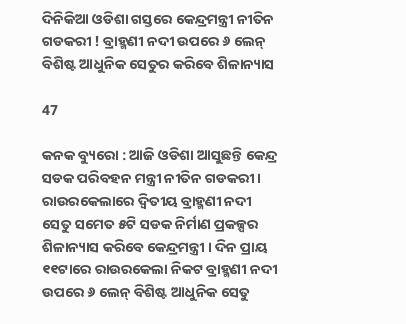ଦିନିକିଆ ଓଡିଶା ଗସ୍ତରେ କେନ୍ଦ୍ରମନ୍ତ୍ରୀ ନୀତିନ ଗଡକରୀ ! ବ୍ରାହ୍ମଣୀ ନଦୀ ଉପରେ ୬ ଲେନ୍ ବିଶିଷ୍ଟ ଆଧୁନିକ ସେତୁର କରିବେ ଶିଳାନ୍ୟାସ

47

କନକ ବ୍ୟୁରୋ : ଆଜି ଓଡିଶା ଆସୁଛନ୍ତି କେନ୍ଦ୍ର ସଡକ ପରିବହନ ମନ୍ତ୍ରୀ ନୀତିନ ଗଡକରୀ । ରାଉରକେଲାରେ ଦ୍ୱିତୀୟ ବ୍ରାହ୍ମଣୀ ନଦୀ ସେତୁ ସମେତ ୫ଟି ସଡକ ନିର୍ମାଣ ପ୍ରକଳ୍ପର ଶିଳାନ୍ୟାସ କରିବେ କେନ୍ଦ୍ରମନ୍ତ୍ରୀ । ଦିନ ପ୍ରାୟ ୧୧ଟାରେ ରାଉରକେଲା ନିକଟ ବ୍ରାହ୍ମଣୀ ନଦୀ ଉପରେ ୬ ଲେନ୍ ବିଶିଷ୍ଟ ଆଧୁନିକ ସେତୁ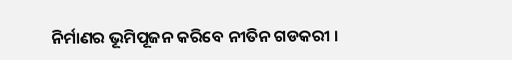ନିର୍ମାଣର ଭୂମିପୂଜନ କରିବେ ନୀତିନ ଗଡକରୀ ।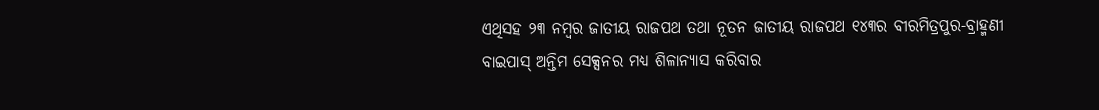ଏଥିସହ ୨୩ ନମ୍ବର ଜାତୀୟ ରାଜପଥ ତଥା ନୂତନ ଜାତୀୟ ରାଜପଥ ୧୪୩ର ବୀରମିତ୍ରପୁର-ବ୍ରାହ୍ମଣୀ ବାଇପାସ୍ ଅନ୍ତିମ ସେକ୍ସନର ମଧ୍ୟ ଶିଳାନ୍ୟାସ କରିବାର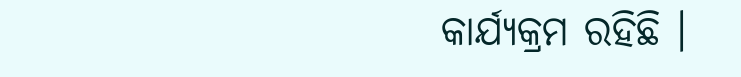କାର୍ଯ୍ୟକ୍ରମ ରହିଛି ।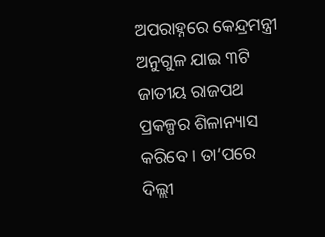ଅପରାହ୍ନରେ କେନ୍ଦ୍ରମନ୍ତ୍ରୀ ଅନୁଗୁଳ ଯାଇ ୩ଟି ଜାତୀୟ ରାଜପଥ ପ୍ରକଳ୍ପର ଶିଳାନ୍ୟାସ କରିବେ । ତା’ପରେ ଦିଲ୍ଲୀ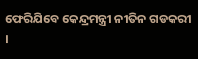ଫେରିଯିବେ କେନ୍ଦ୍ରମନ୍ତ୍ରୀ ନୀତିନ ଗଡକରୀ ।